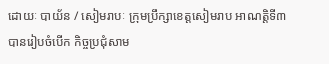ដោយៈ បាយ័ន / សៀមរាបៈ ក្រុមប្រឹក្សាខេត្តសៀមរាប អាណត្តិទី៣ បានរៀបចំបើក កិច្ចប្រជុំសាម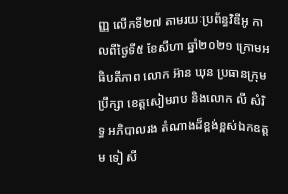ញ្ញ លើកទី២៧ តាមរយៈប្រព័ន្ធវិឌីអូ កាលពីថ្ងៃទី៥ ខែសីហា ឆ្នាំ២០២១ ក្រោមអធិបតីភាព លោក អ៊ាន ឃុន ប្រធានក្រុមប្រឹក្សា ខេត្តសៀមរាប និងលោក លី សំរិទ្ធ អភិបាលរង តំណាងដ៏ខ្ពង់ខ្ពស់ឯកឧត្តម ទៀ សី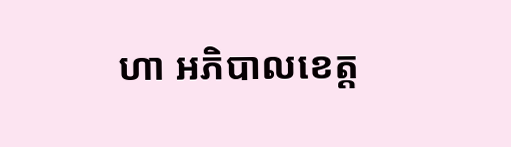ហា អភិបាលខេត្ត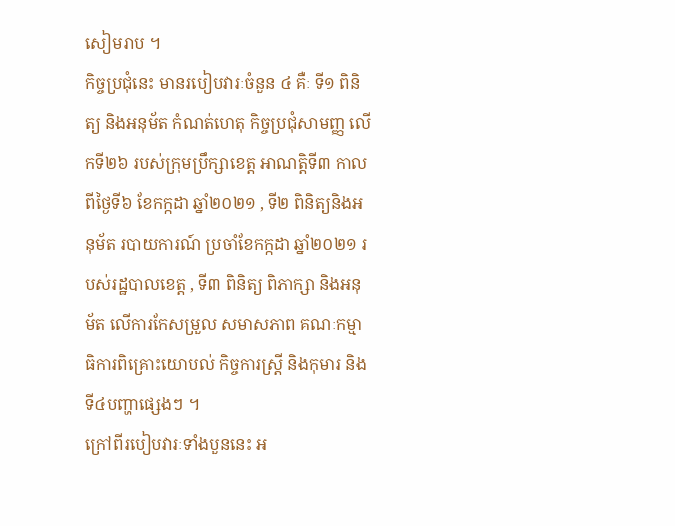សៀមរាប ។
កិច្ចប្រជុំនេះ មានរបៀបវារៈចំនួន ៤ គឺៈ ទី១ ពិនិត្យ និងអនុម័ត កំណត់ហេតុ កិច្ចប្រជុំសាមញ្ញ លើកទី២៦ របស់ក្រុមប្រឹក្សាខេត្ត អាណត្តិទី៣ កាលពីថ្ងៃទី៦ ខែកក្កដា ឆ្នាំ២០២១ , ទី២ ពិនិត្យនិងអនុម័ត របាយការណ៍ ប្រចាំខែកក្កដា ឆ្នាំ២០២១ របស់រដ្ឋបាលខេត្ត , ទី៣ ពិនិត្យ ពិភាក្សា និងអនុម័ត លើការកែសម្រួល សមាសភាព គណៈកម្មាធិការពិគ្រោះយោបល់ កិច្ចការស្ត្រី និងកុមារ និង ទី៤បញ្ហាផ្សេងៗ ។
ក្រៅពីរបៀបវារៈទាំងបួននេះ អ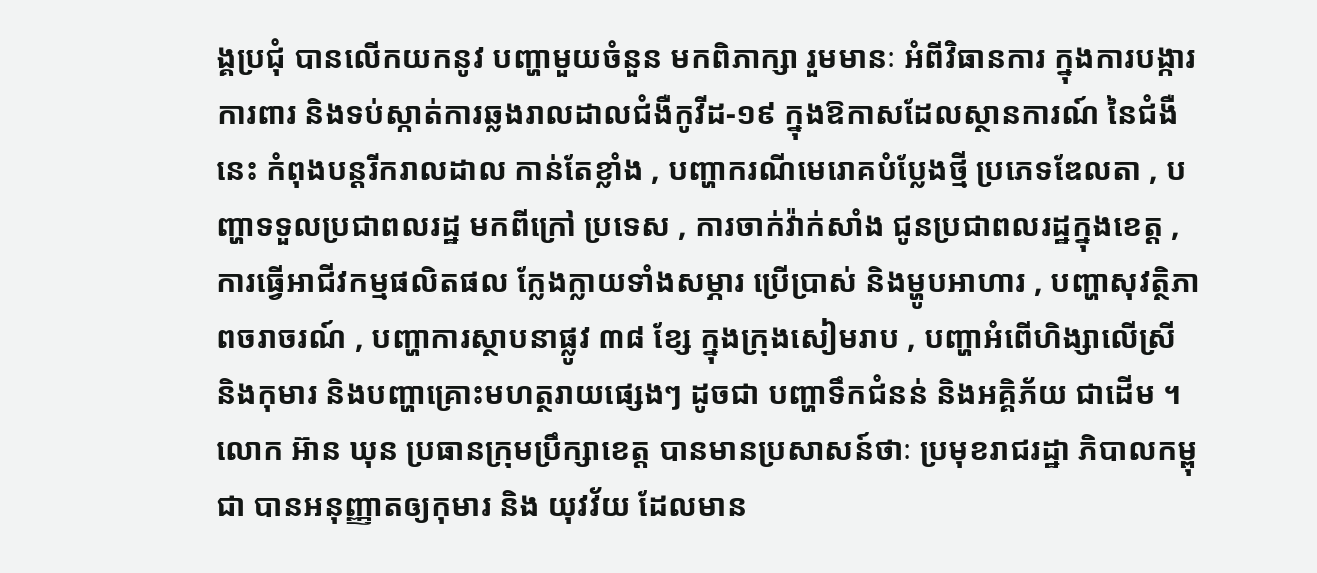ង្គប្រជុំ បានលើកយកនូវ បញ្ហាមួយចំនួន មកពិភាក្សា រួមមានៈ អំពីវិធានការ ក្នុងការបង្ការ ការពារ និងទប់ស្កាត់ការឆ្លងរាលដាលជំងឺកូវីដ-១៩ ក្នុងឱកាសដែលស្ថានការណ៍ នៃជំងឺនេះ កំពុងបន្តរីករាលដាល កាន់តែខ្លាំង , បញ្ហាករណីមេរោគបំប្លែងថ្មី ប្រភេទឌែលតា , បញ្ហាទទួលប្រជាពលរដ្ឋ មកពីក្រៅ ប្រទេស , ការចាក់វ៉ាក់សាំង ជូនប្រជាពលរដ្ឋក្នុងខេត្ត , ការធ្វើអាជីវកម្មផលិតផល ក្លែងក្លាយទាំងសម្ភារ ប្រើប្រាស់ និងម្ហូបអាហារ , បញ្ហាសុវត្ថិភាពចរាចរណ៍ , បញ្ហាការស្ថាបនាផ្លូវ ៣៨ ខ្សែ ក្នុងក្រុងសៀមរាប , បញ្ហាអំពើហិង្សាលើស្រី និងកុមារ និងបញ្ហាគ្រោះមហត្ថរាយផ្សេងៗ ដូចជា បញ្ហាទឹកជំនន់ និងអគ្គិភ័យ ជាដើម ។
លោក អ៊ាន ឃុន ប្រធានក្រុមប្រឹក្សាខេត្ត បានមានប្រសាសន៍ថាៈ ប្រមុខរាជរដ្ឋា ភិបាលកម្ពុជា បានអនុញ្ញាតឲ្យកុមារ និង យុវវ័យ ដែលមាន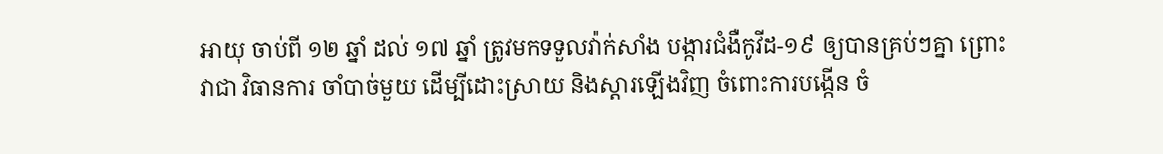អាយុ ចាប់ពី ១២ ឆ្នាំ ដល់ ១៧ ឆ្នាំ ត្រូវមកទទួលវ៉ាក់សាំង បង្ការជំងឺកូវីដ-១៩ ឲ្យបានគ្រប់ៗគ្នា ព្រោះវាជា វិធានការ ចាំបាច់មួយ ដើម្បីដោះស្រាយ និងស្ដារឡើងវិញ ចំពោះការបង្កើន ចំ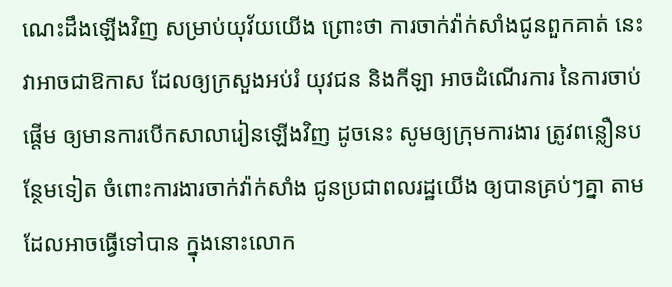ណេះដឹងឡើងវិញ សម្រាប់យុវ័យយើង ព្រោះថា ការចាក់វ៉ាក់សាំងជូនពួកគាត់ នេះ វាអាចជាឱកាស ដែលឲ្យក្រសួងអប់រំ យុវជន និងកីឡា អាចដំណើរការ នៃការចាប់ផ្ដើម ឲ្យមានការបើកសាលារៀនឡើងវិញ ដូចនេះ សូមឲ្យក្រុមការងារ ត្រូវពន្លឿនបន្ថែមទៀត ចំពោះការងារចាក់វ៉ាក់សាំង ជូនប្រជាពលរដ្ឋយើង ឲ្យបានគ្រប់ៗគ្នា តាមដែលអាចធ្វើទៅបាន ក្នុងនោះលោក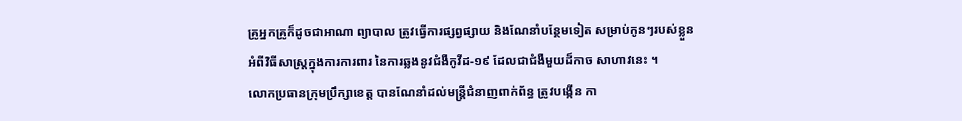គ្រូអ្នកគ្រូក៏ដូចជាអាណា ព្យាបាល ត្រូវធ្វើការផ្សព្វផ្សាយ និងណែនាំបន្ថែមទៀត សម្រាប់កូនៗរបស់ខ្លួន អំពីវិធីសាស្ត្រក្នុងការការពារ នៃការឆ្លងនូវជំងឺកូវីដ-១៩ ដែលជាជំងឺមួយដ៏កាច សាហាវនេះ ។
លោកប្រធានក្រុមប្រឹក្សាខេត្ត បានណែនាំដល់មន្ត្រីជំនាញពាក់ព័ន្ធ ត្រូវបង្កើន កា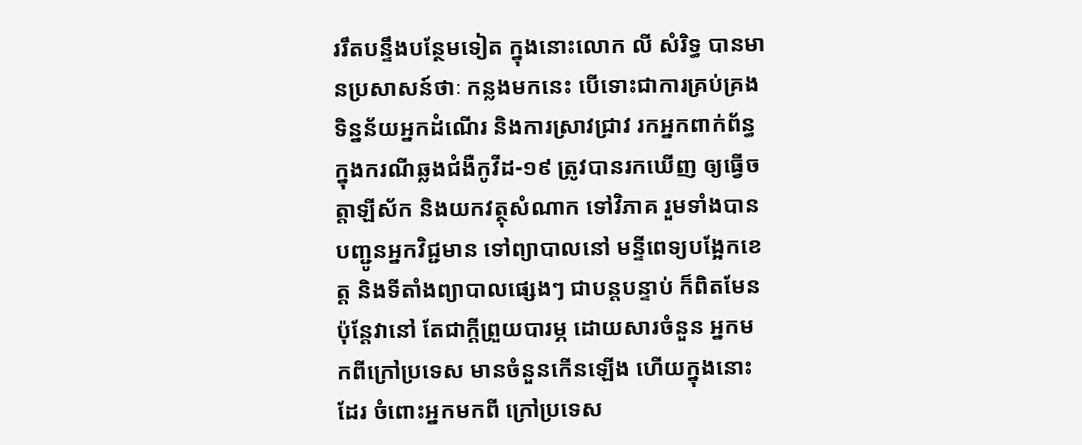ររឹតបន្ទឹងបន្ថែមទៀត ក្នុងនោះលោក លី សំរិទ្ធ បានមានប្រសាសន៍ថាៈ កន្លងមកនេះ បើទោះជាការគ្រប់គ្រងទិន្នន័យអ្នកដំណើរ និងការស្រាវជ្រាវ រកអ្នកពាក់ព័ន្ធ ក្នុងករណីឆ្លងជំងឺកូវីដ-១៩ ត្រូវបានរកឃើញ ឲ្យធ្វើចត្តាឡីស័ក និងយកវត្ថុសំណាក ទៅវិភាគ រួមទាំងបានបញ្ជូនអ្នកវិជ្ជមាន ទៅព្យាបាលនៅ មន្ទីពេទ្យបង្អែកខេត្ត និងទីតាំងព្យាបាលផ្សេងៗ ជាបន្តបន្ទាប់ ក៏ពិតមែន ប៉ុន្តែវានៅ តែជាក្តីព្រួយបារម្ភ ដោយសារចំនួន អ្នកមកពីក្រៅប្រទេស មានចំនួនកើនឡើង ហើយក្នុងនោះដែរ ចំពោះអ្នកមកពី ក្រៅប្រទេស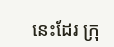នេះដែរ ក្រុ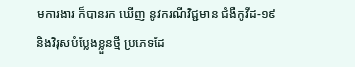មការងារ ក៏បានរក ឃើញ នូវករណីវិជ្ជមាន ជំងឺកូវីដ-១៩ និងវិរុសបំប្លែងខ្លួនថ្មី ប្រភេទដែ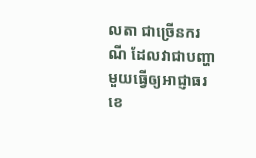លតា ជាច្រើនករណី ដែលវាជាបញ្ហាមួយធ្វើឲ្យអាជ្ញាធរខេ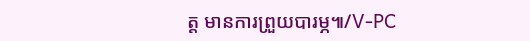ត្ត មានការព្រួយបារម្ភ៕/V-PC